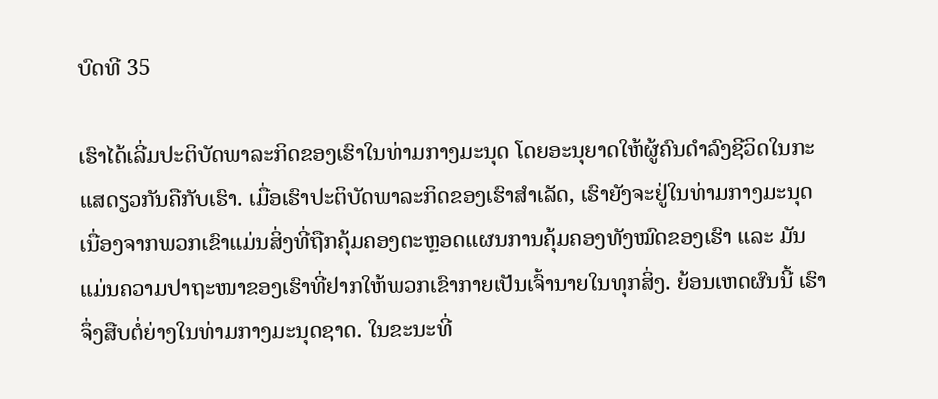ບົດທີ 35

ເຮົາໄດ້ເລີ່ມປະຕິບັດພາລະກິດຂອງເຮົາໃນທ່າມກາງມະນຸດ ໂດຍອະນຸຍາດໃຫ້ຜູ້ຄົນດໍາລົງຊີວິດໃນກະແສດຽວກັນຄືກັບເຮົາ. ເມື່ອເຮົາປະຕິບັດພາລະກິດຂອງເຮົາສໍາເລັດ, ເຮົາຍັງຈະຢູ່ໃນທ່າມກາງມະນຸດ ເນື່ອງຈາກພວກເຂົາແມ່ນສິ່ງທີ່ຖືກຄຸ້ມຄອງຕະຫຼອດແຜນການຄຸ້ມຄອງທັງໝົດຂອງເຮົາ ແລະ ມັນແມ່ນຄວາມປາຖະໜາຂອງເຮົາທີ່ຢາກໃຫ້ພວກເຂົາກາຍເປັນເຈົ້ານາຍໃນທຸກສິ່ງ. ຍ້ອນເຫດຜົນນີ້ ເຮົາຈຶ່ງສືບຕໍ່ຍ່າງໃນທ່າມກາງມະນຸດຊາດ. ໃນຂະນະທີ່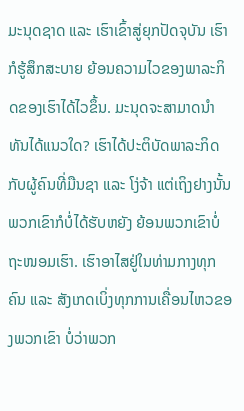ມະນຸດຊາດ ແລະ ເຮົາເຂົ້າສູ່ຍຸກປັດຈຸບັນ ເຮົາກໍຮູ້ສຶກສະບາຍ ຍ້ອນຄວາມໄວຂອງພາລະກິດຂອງເຮົາໄດ້ໄວຂຶ້ນ. ມະນຸດຈະສາມາດນໍາທັນໄດ້ແນວໃດ? ເຮົາໄດ້ປະຕິບັດພາລະກິດກັບຜູ້ຄົນທີ່ມືນຊາ ແລະ ໂງ່ຈ້າ ແຕ່ເຖິງຢາງນັ້ນ ພວກເຂົາກໍບໍ່ໄດ້ຮັບຫຍັງ ຍ້ອນພວກເຂົາບໍ່ຖະໜອມເຮົາ. ເຮົາອາໄສຢູ່ໃນທ່າມກາງທຸກຄົນ ແລະ ສັງເກດເບິ່ງທຸກການເຄື່ອນໄຫວຂອງພວກເຂົາ ບໍ່ວ່າພວກ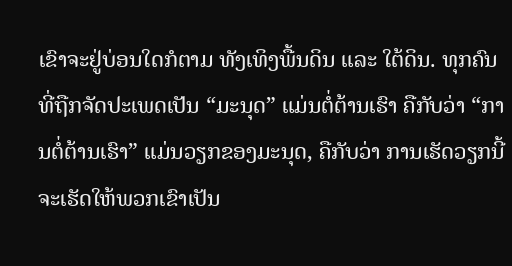ເຂົາຈະຢູ່ບ່ອນໃດກໍຕາມ ທັງເທິງພື້ນດິນ ແລະ ໃຕ້ດິນ. ທຸກຄົນທີ່ຖືກຈັດປະເພດເປັນ “ມະນຸດ” ແມ່ນຕໍ່ຕ້ານເຮົາ ຄືກັບວ່າ “ການຕໍ່ຕ້ານເຮົາ” ແມ່ນວຽກຂອງມະນຸດ, ຄືກັບວ່າ ການເຮັດວຽກນີ້ຈະເຮັດໃຫ້ພວກເຂົາເປັນ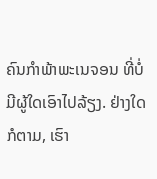ຄົນກໍາພ້າພະເນຈອນ ທີ່ບໍ່ມີຜູ້ໃດເອົາໄປລ້ຽງ. ຢ່າງໃດກໍຕາມ, ເຮົາ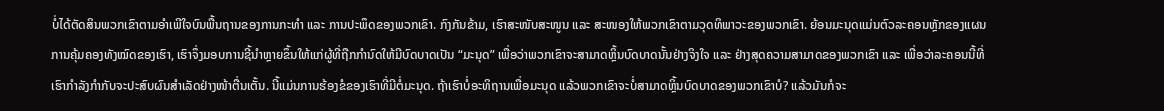ບໍ່ໄດ້ຕັດສິນພວກເຂົາຕາມອໍາເພີໃຈບົນພື້ນຖານຂອງການກະທໍາ ແລະ ການປະພຶດຂອງພວກເຂົາ. ກົງກັນຂ້າມ, ເຮົາສະໜັບສະໜູນ ແລະ ສະໜອງໃຫ້ພວກເຂົາຕາມວຸດທິພາວະຂອງພວກເຂົາ. ຍ້ອນມະນຸດແມ່ນຕົວລະຄອນຫຼັກຂອງແຜນການຄຸ້ມຄອງທັງໝົດຂອງເຮົາ, ເຮົາຈຶ່ງມອບການຊີ້ນໍາຫຼາຍຂຶ້ນໃຫ້ແກ່ຜູ້ທີ່ຖືກກໍານົດໃຫ້ມີບົດບາດເປັນ “ມະນຸດ” ເພື່ອວ່າພວກເຂົາຈະສາມາດຫຼິ້ນບົດບາດນັ້ນຢ່າງຈິງໃຈ ແລະ ຢ່າງສຸດຄວາມສາມາດຂອງພວກເຂົາ ແລະ ເພື່ອວ່າລະຄອນນີ້ທີ່ເຮົາກໍາລັງກໍາກັບຈະປະສົບຜົນສໍາເລັດຢ່າງໜ້າຕື່ນເຕັ້ນ. ນີ້ແມ່ນການຮ້ອງຂໍຂອງເຮົາທີ່ມີຕໍ່ມະນຸດ. ຖ້າເຮົາບໍ່ອະທິຖານເພື່ອມະນຸດ ແລ້ວພວກເຂົາຈະບໍ່ສາມາດຫຼິ້ນບົດບາດຂອງພວກເຂົາບໍ? ແລ້ວມັນກໍຈະ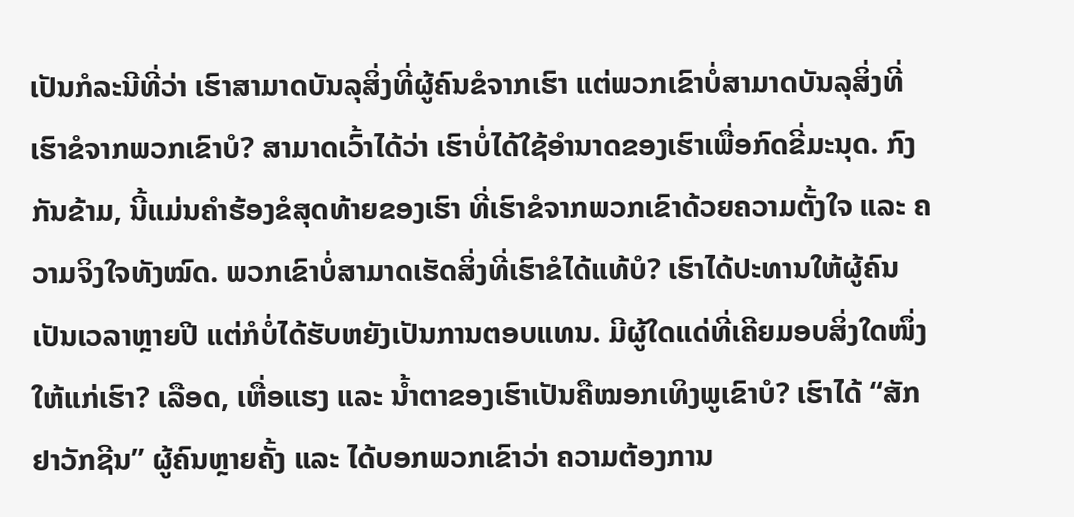ເປັນກໍລະນີທີ່ວ່າ ເຮົາສາມາດບັນລຸສິ່ງທີ່ຜູ້ຄົນຂໍຈາກເຮົາ ແຕ່ພວກເຂົາບໍ່ສາມາດບັນລຸສິ່ງທີ່ເຮົາຂໍຈາກພວກເຂົາບໍ? ສາມາດເວົ້າໄດ້ວ່າ ເຮົາບໍ່ໄດ້ໃຊ້ອໍານາດຂອງເຮົາເພື່ອກົດຂີ່ມະນຸດ. ກົງກັນຂ້າມ, ນີ້ແມ່ນຄໍາຮ້ອງຂໍສຸດທ້າຍຂອງເຮົາ ທີ່ເຮົາຂໍຈາກພວກເຂົາດ້ວຍຄວາມຕັ້ງໃຈ ແລະ ຄວາມຈິງໃຈທັງໝົດ. ພວກເຂົາບໍ່ສາມາດເຮັດສິ່ງທີ່ເຮົາຂໍໄດ້ແທ້ບໍ? ເຮົາໄດ້ປະທານໃຫ້ຜູ້ຄົນເປັນເວລາຫຼາຍປີ ແຕ່ກໍບໍ່ໄດ້ຮັບຫຍັງເປັນການຕອບແທນ. ມີຜູ້ໃດແດ່ທີ່ເຄີຍມອບສິ່ງໃດໜຶ່ງໃຫ້ແກ່ເຮົາ? ເລືອດ, ເຫື່ອແຮງ ແລະ ນໍ້າຕາຂອງເຮົາເປັນຄືໝອກເທິງພູເຂົາບໍ? ເຮົາໄດ້ “ສັກຢາວັກຊີນ” ຜູ້ຄົນຫຼາຍຄັ້ງ ແລະ ໄດ້ບອກພວກເຂົາວ່າ ຄວາມຕ້ອງການ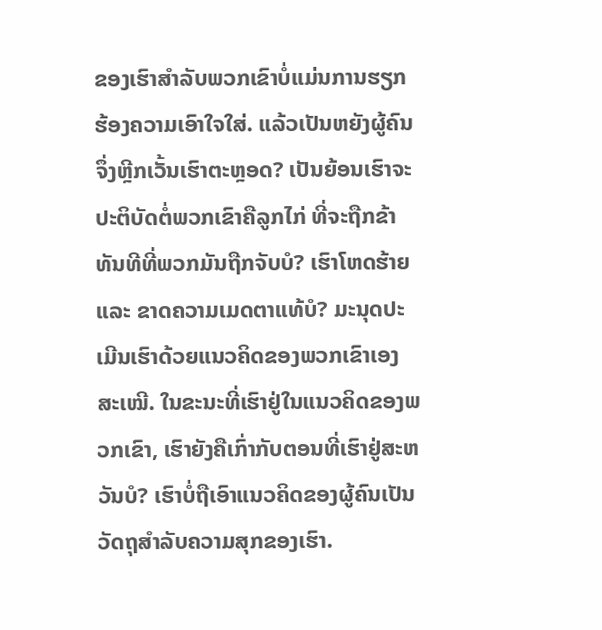ຂອງເຮົາສໍາລັບພວກເຂົາບໍ່ແມ່ນການຮຽກຮ້ອງຄວາມເອົາໃຈໃສ່. ແລ້ວເປັນຫຍັງຜູ້ຄົນຈຶ່ງຫຼີກເວັ້ນເຮົາຕະຫຼອດ? ເປັນຍ້ອນເຮົາຈະປະຕິບັດຕໍ່ພວກເຂົາຄືລູກໄກ່ ທີ່ຈະຖືກຂ້າທັນທີທີ່ພວກມັນຖືກຈັບບໍ? ເຮົາໂຫດຮ້າຍ ແລະ ຂາດຄວາມເມດຕາແທ້ບໍ? ມະນຸດປະເມີນເຮົາດ້ວຍແນວຄິດຂອງພວກເຂົາເອງສະເໝີ. ໃນຂະນະທີ່ເຮົາຢູ່ໃນແນວຄິດຂອງພວກເຂົາ, ເຮົາຍັງຄືເກົ່າກັບຕອນທີ່ເຮົາຢູ່ສະຫວັນບໍ? ເຮົາບໍ່ຖືເອົາແນວຄິດຂອງຜູ້ຄົນເປັນວັດຖຸສໍາລັບຄວາມສຸກຂອງເຮົາ.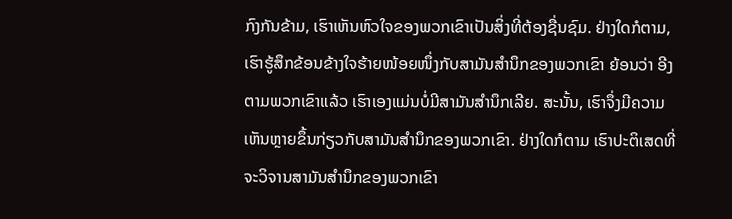ກົງກັນຂ້າມ, ເຮົາເຫັນຫົວໃຈຂອງພວກເຂົາເປັນສິ່ງທີ່ຕ້ອງຊື່ນຊົມ. ຢ່າງໃດກໍຕາມ, ເຮົາຮູ້ສຶກຂ້ອນຂ້າງໃຈຮ້າຍໜ້ອຍໜຶ່ງກັບສາມັນສໍານຶກຂອງພວກເຂົາ ຍ້ອນວ່າ ອີງຕາມພວກເຂົາແລ້ວ ເຮົາເອງແມ່ນບໍ່ມີສາມັນສໍານຶກເລີຍ. ສະນັ້ນ, ເຮົາຈຶ່ງມີຄວາມເຫັນຫຼາຍຂຶ້ນກ່ຽວກັບສາມັນສໍານຶກຂອງພວກເຂົາ. ຢ່າງໃດກໍຕາມ ເຮົາປະຕິເສດທີ່ຈະວິຈານສາມັນສໍານຶກຂອງພວກເຂົາ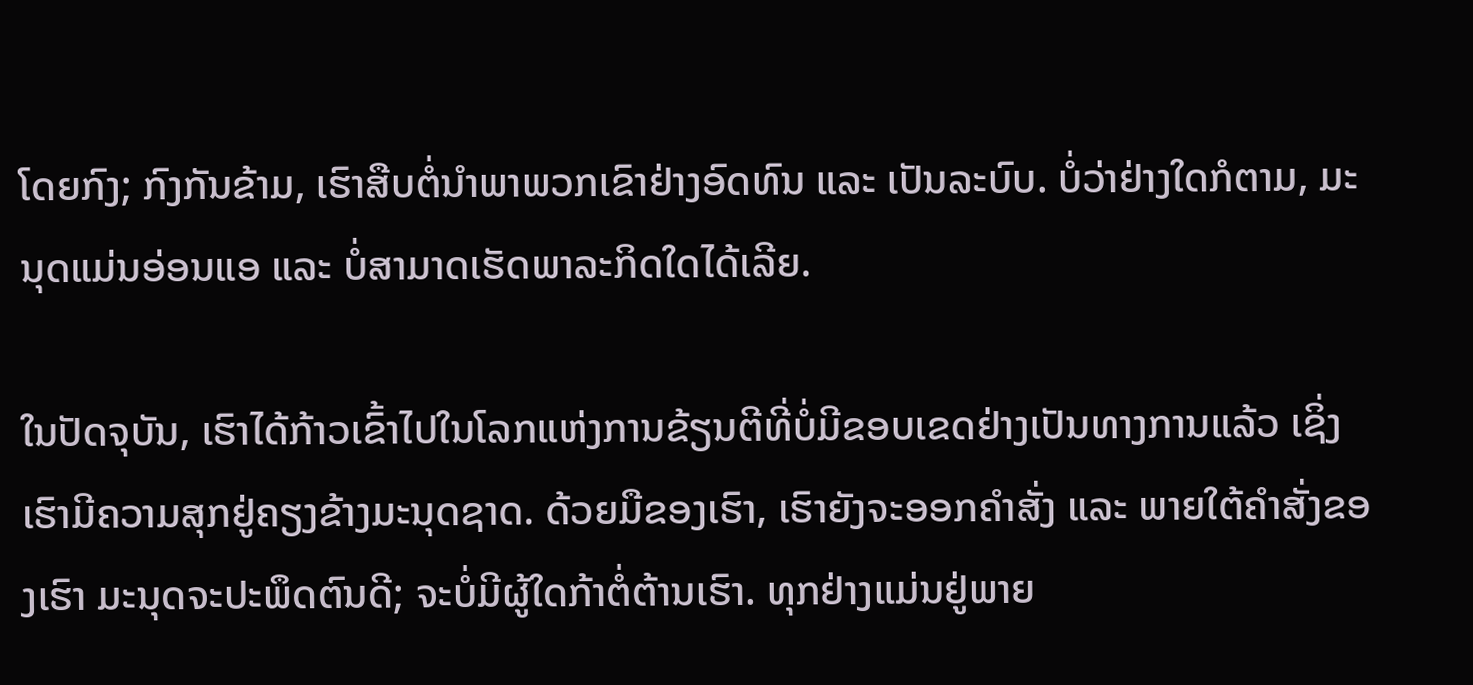ໂດຍກົງ; ກົງກັນຂ້າມ, ເຮົາສືບຕໍ່ນໍາພາພວກເຂົາຢ່າງອົດທົນ ແລະ ເປັນລະບົບ. ບໍ່ວ່າຢ່າງໃດກໍຕາມ, ມະນຸດແມ່ນອ່ອນແອ ແລະ ບໍ່ສາມາດເຮັດພາລະກິດໃດໄດ້ເລີຍ.

ໃນປັດຈຸບັນ, ເຮົາໄດ້ກ້າວເຂົ້າໄປໃນໂລກແຫ່ງການຂ້ຽນຕີທີ່ບໍ່ມີຂອບເຂດຢ່າງເປັນທາງການແລ້ວ ເຊິ່ງເຮົາມີຄວາມສຸກຢູ່ຄຽງຂ້າງມະນຸດຊາດ. ດ້ວຍມືຂອງເຮົາ, ເຮົາຍັງຈະອອກຄໍາສັ່ງ ແລະ ພາຍໃຕ້ຄໍາສັ່ງຂອງເຮົາ ມະນຸດຈະປະພຶດຕົນດີ; ຈະບໍ່ມີຜູ້ໃດກ້າຕໍ່ຕ້ານເຮົາ. ທຸກຢ່າງແມ່ນຢູ່ພາຍ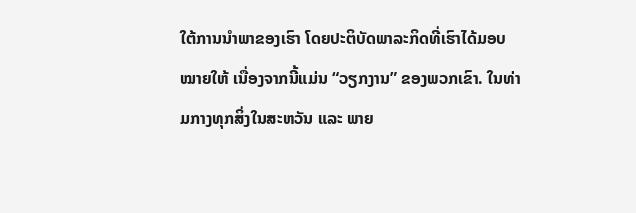ໃຕ້ການນໍາພາຂອງເຮົາ ໂດຍປະຕິບັດພາລະກິດທີ່ເຮົາໄດ້ມອບໝາຍໃຫ້ ເນື່ອງຈາກນີ້ແມ່ນ “ວຽກງານ” ຂອງພວກເຂົາ. ໃນທ່າມກາງທຸກສິ່ງໃນສະຫວັນ ແລະ ພາຍ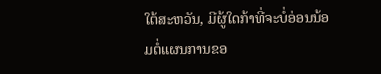ໃຕ້ສະຫວັນ, ມີຜູ້ໃດກ້າທີ່ຈະບໍ່ອ່ອນນ້ອມຕໍ່ແຜນການຂອ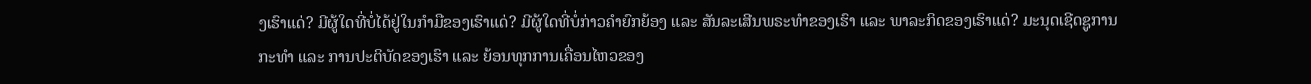ງເຮົາແດ່? ມີຜູ້ໃດທີ່ບໍ່ໄດ້ຢູ່ໃນກໍາມືຂອງເຮົາແດ່? ມີຜູ້ໃດທີ່ບໍ່ກ່າວຄໍາຍົກຍ້ອງ ແລະ ສັນລະເສີນພຣະທໍາຂອງເຮົາ ແລະ ພາລະກິດຂອງເຮົາແດ່? ມະນຸດເຊີດຊູການກະທໍາ ແລະ ການປະຕິບັດຂອງເຮົາ ແລະ ຍ້ອນທຸກການເຄື່ອນໄຫວຂອງ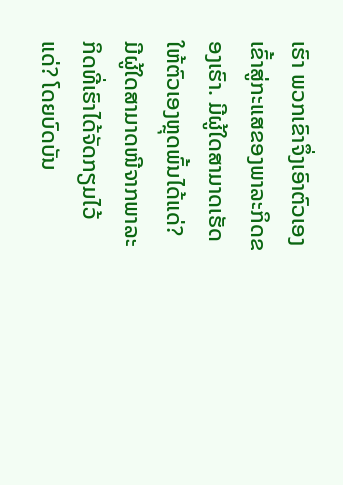ເຮົາ ພວກເຂົາຈຶ່ງເອົາຕົວເອງເຂົ້າສູ່ກະແສຂອງພາລະກິດຂອງເຮົາ. ມີຜູ້ໃດສາມາດເຮັດໃຫ້ຕົວເອງຫຼຸດພົ້ນໄດ້ແດ່? ມີຜູ້ໃດສາມາດໜີຈາກພາລະກິດທີ່ເຮົາໄດ້ຈັດກຽມໄວ້ແດ່? ໂດຍບົດບັນ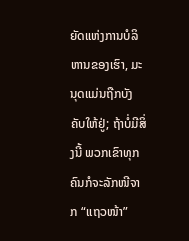ຍັດແຫ່ງການບໍລິຫານຂອງເຮົາ, ມະນຸດແມ່ນຖືກບັງຄັບໃຫ້ຢູ່; ຖ້າບໍ່ມີສິ່ງນີ້ ພວກເຂົາທຸກຄົນກໍຈະລັກໜີຈາກ “ແຖວໜ້າ”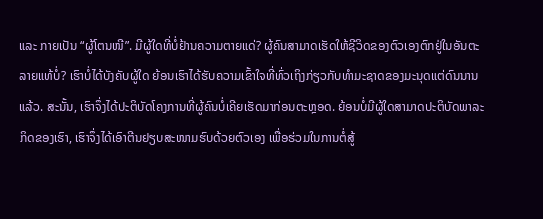ແລະ ກາຍເປັນ “ຜູ້ໂຕນໜີ”. ມີຜູ້ໃດທີ່ບໍ່ຢ້ານຄວາມຕາຍແດ່? ຜູ້ຄົນສາມາດເຮັດໃຫ້ຊີວິດຂອງຕົວເອງຕົກຢູ່ໃນອັນຕະລາຍແທ້ບໍ່? ເຮົາບໍ່ໄດ້ບັງຄັບຜູ້ໃດ ຍ້ອນເຮົາໄດ້ຮັບຄວາມເຂົ້າໃຈທີ່ທົ່ວເຖິງກ່ຽວກັບທໍາມະຊາດຂອງມະນຸດແຕ່ດົນນານແລ້ວ. ສະນັ້ນ, ເຮົາຈຶ່ງໄດ້ປະຕິບັດໂຄງການທີ່ຜູ້ຄົນບໍ່ເຄີຍເຮັດມາກ່ອນຕະຫຼອດ. ຍ້ອນບໍ່ມີຜູ້ໃດສາມາດປະຕິບັດພາລະກິດຂອງເຮົາ, ເຮົາຈຶ່ງໄດ້ເອົາຕີນຢຽບສະໜາມຮົບດ້ວຍຕົວເອງ ເພື່ອຮ່ວມໃນການຕໍ່ສູ້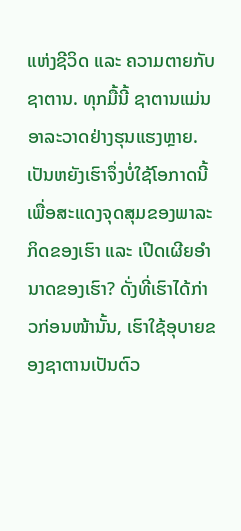ແຫ່ງຊີວິດ ແລະ ຄວາມຕາຍກັບຊາຕານ. ທຸກມື້ນີ້ ຊາຕານແມ່ນອາລະວາດຢ່າງຮຸນແຮງຫຼາຍ. ເປັນຫຍັງເຮົາຈຶ່ງບໍ່ໃຊ້ໂອກາດນີ້ເພື່ອສະແດງຈຸດສຸມຂອງພາລະກິດຂອງເຮົາ ແລະ ເປີດເຜີຍອໍານາດຂອງເຮົາ? ດັ່ງທີ່ເຮົາໄດ້ກ່າວກ່ອນໜ້ານັ້ນ, ເຮົາໃຊ້ອຸບາຍຂອງຊາຕານເປັນຕົວ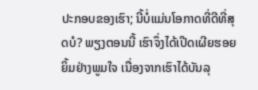ປະກອບຂອງເຮົາ; ນີ້ບໍ່ແມ່ນໂອກາດທີ່ດີທີ່ສຸດບໍ? ພຽງຕອນນີ້ ເຮົາຈຶ່ງໄດ້ເປີດເຜີຍຮອຍຍິ້ມຢ່າງພູມໃຈ ເນື່ອງຈາກເຮົາໄດ້ບັນລຸ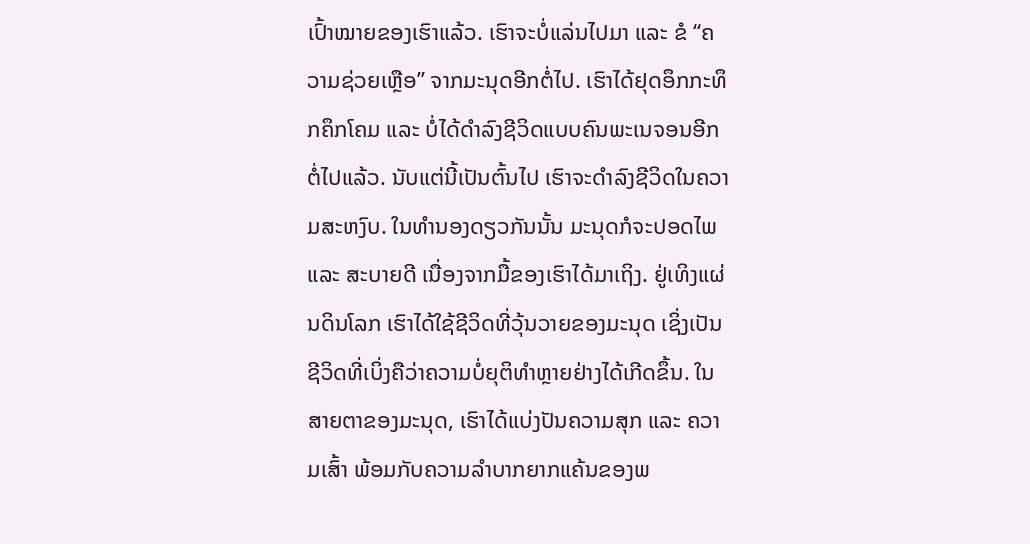ເປົ້າໝາຍຂອງເຮົາແລ້ວ. ເຮົາຈະບໍ່ແລ່ນໄປມາ ແລະ ຂໍ “ຄວາມຊ່ວຍເຫຼືອ” ຈາກມະນຸດອີກຕໍ່ໄປ. ເຮົາໄດ້ຢຸດອຶກກະທຶກຄຶກໂຄມ ແລະ ບໍ່ໄດ້ດໍາລົງຊີວິດແບບຄົນພະເນຈອນອີກຕໍ່ໄປແລ້ວ. ນັບແຕ່ນີ້ເປັນຕົ້ນໄປ ເຮົາຈະດໍາລົງຊີວິດໃນຄວາມສະຫງົບ. ໃນທໍານອງດຽວກັນນັ້ນ ມະນຸດກໍຈະປອດໄພ ແລະ ສະບາຍດີ ເນື່ອງຈາກມື້ຂອງເຮົາໄດ້ມາເຖິງ. ຢູ່ເທິງແຜ່ນດິນໂລກ ເຮົາໄດ້ໃຊ້ຊີວິດທີ່ວຸ້ນວາຍຂອງມະນຸດ ເຊິ່ງເປັນຊີວິດທີ່ເບິ່ງຄືວ່າຄວາມບໍ່ຍຸຕິທໍາຫຼາຍຢ່າງໄດ້ເກີດຂຶ້ນ. ໃນສາຍຕາຂອງມະນຸດ, ເຮົາໄດ້ແບ່ງປັນຄວາມສຸກ ແລະ ຄວາມເສົ້າ ພ້ອມກັບຄວາມລໍາບາກຍາກແຄ້ນຂອງພ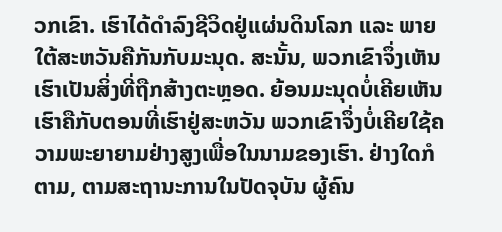ວກເຂົາ. ເຮົາໄດ້ດໍາລົງຊີວິດຢູ່ແຜ່ນດິນໂລກ ແລະ ພາຍໃຕ້ສະຫວັນຄືກັນກັບມະນຸດ. ສະນັ້ນ, ພວກເຂົາຈຶ່ງເຫັນເຮົາເປັນສິ່ງທີ່ຖືກສ້າງຕະຫຼອດ. ຍ້ອນມະນຸດບໍ່ເຄີຍເຫັນເຮົາຄືກັບຕອນທີ່ເຮົາຢູ່ສະຫວັນ ພວກເຂົາຈຶ່ງບໍ່ເຄີຍໃຊ້ຄວາມພະຍາຍາມຢ່າງສູງເພື່ອໃນນາມຂອງເຮົາ. ຢ່າງໃດກໍຕາມ, ຕາມສະຖານະການໃນປັດຈຸບັນ ຜູ້ຄົນ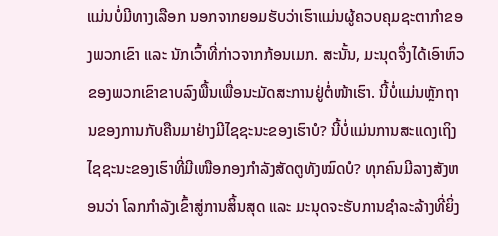ແມ່ນບໍ່ມີທາງເລືອກ ນອກຈາກຍອມຮັບວ່າເຮົາແມ່ນຜູ້ຄວບຄຸມຊະຕາກໍາຂອງພວກເຂົາ ແລະ ນັກເວົ້າທີ່ກ່າວຈາກກ້ອນເມກ. ສະນັ້ນ, ມະນຸດຈຶ່ງໄດ້ເອົາຫົວຂອງພວກເຂົາຂາບລົງພື້ນເພື່ອນະມັດສະການຢູ່ຕໍ່ໜ້າເຮົາ. ນີ້ບໍ່ແມ່ນຫຼັກຖານຂອງການກັບຄືນມາຢ່າງມີໄຊຊະນະຂອງເຮົາບໍ? ນີ້ບໍ່ແມ່ນການສະແດງເຖິງໄຊຊະນະຂອງເຮົາທີ່ມີເໜືອກອງກໍາລັງສັດຕູທັງໝົດບໍ? ທຸກຄົນມີລາງສັງຫອນວ່າ ໂລກກໍາລັງເຂົ້າສູ່ການສິ້ນສຸດ ແລະ ມະນຸດຈະຮັບການຊໍາລະລ້າງທີ່ຍິ່ງ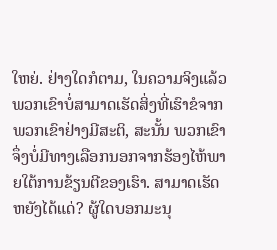ໃຫຍ່. ຢ່າງໃດກໍຕາມ, ໃນຄວາມຈິງແລ້ວ ພວກເຂົາບໍ່ສາມາດເຮັດສິ່ງທີ່ເຮົາຂໍຈາກພວກເຂົາຢ່າງມີສະຕິ, ສະນັ້ນ ພວກເຂົາຈຶ່ງບໍ່ມີທາງເລືອກນອກຈາກຮ້ອງໄຫ້ພາຍໃຕ້ການຂ້ຽນຕີຂອງເຮົາ. ສາມາດເຮັດຫຍັງໄດ້ແດ່? ຜູ້ໃດບອກມະນຸ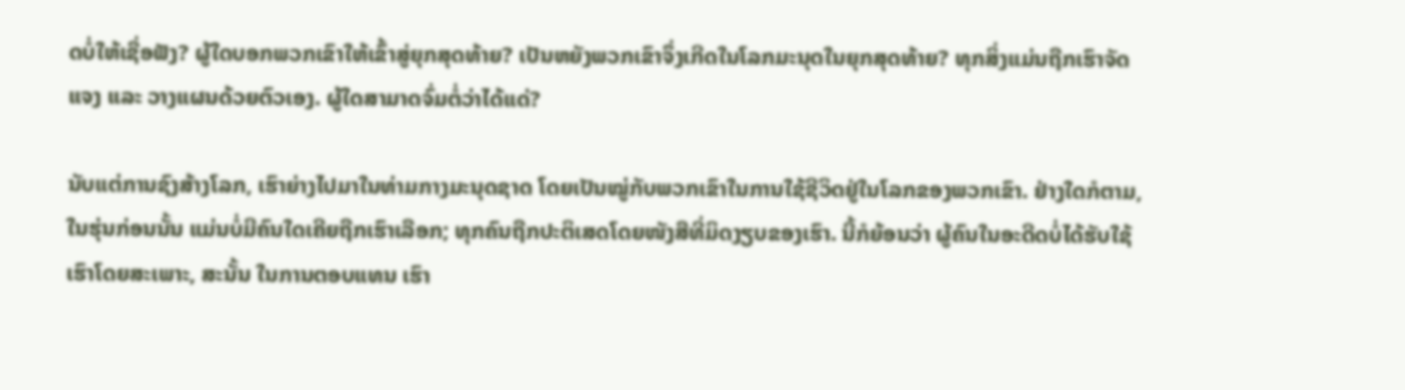ດບໍ່ໃຫ້ເຊື່ອຟັງ? ຜູ້ໃດບອກພວກເຂົາໃຫ້ເຂົ້າສູ່ຍຸກສຸດທ້າຍ? ເປັນຫຍັງພວກເຂົາຈຶ່ງເກີດໃນໂລກມະນຸດໃນຍຸກສຸດທ້າຍ? ທຸກສິ່ງແມ່ນຖືກເຮົາຈັດແຈງ ແລະ ວາງແຜນດ້ວຍຕົວເອງ. ຜູ້ໃດສາມາດຈົ່ມຕໍ່ວ່າໄດ້ແດ່?

ນັບແຕ່ການຊົງສ້າງໂລກ, ເຮົາຍ່າງໄປມາໃນທ່າມກາງມະນຸດຊາດ ໂດຍເປັນໝູ່ກັບພວກເຂົາໃນການໃຊ້ຊີວິດຢູ່ໃນໂລກຂອງພວກເຂົາ. ຢ່າງໃດກໍຕາມ, ໃນຮຸ່ນກ່ອນນັ້ນ ແມ່ນບໍ່ມີຄົນໃດເຄີຍຖືກເຮົາເລືອກ; ທຸກຄົນຖືກປະຕິເສດໂດຍໜັງສືທີ່ມິດງຽບຂອງເຮົາ. ນີ້ກໍຍ້ອນວ່າ ຜູ້ຄົນໃນອະດີດບໍ່ໄດ້ຮັບໃຊ້ເຮົາໂດຍສະເພາະ, ສະນັ້ນ ໃນການຕອບແທນ ເຮົາ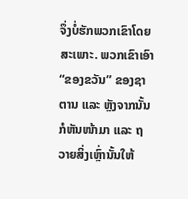ຈຶ່ງບໍ່ຮັກພວກເຂົາໂດຍສະເພາະ. ພວກເຂົາເອົາ “ຂອງຂວັນ” ຂອງຊາຕານ ແລະ ຫຼັງຈາກນັ້ນກໍຫັນໜ້າມາ ແລະ ຖວາຍສິ່ງເຫຼົ່ານັ້ນໃຫ້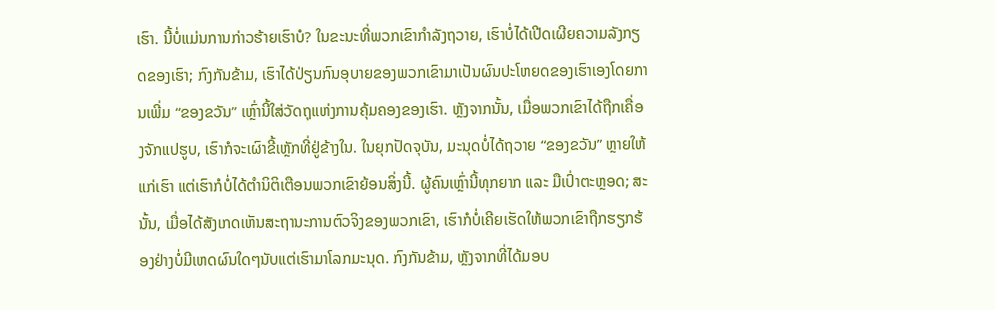ເຮົາ. ນີ້ບໍ່ແມ່ນການກ່າວຮ້າຍເຮົາບໍ? ໃນຂະນະທີ່ພວກເຂົາກໍາລັງຖວາຍ, ເຮົາບໍ່ໄດ້ເປີດເຜີຍຄວາມລັງກຽດຂອງເຮົາ; ກົງກັນຂ້າມ, ເຮົາໄດ້ປ່ຽນກົນອຸບາຍຂອງພວກເຂົາມາເປັນຜົນປະໂຫຍດຂອງເຮົາເອງໂດຍການເພີ່ມ “ຂອງຂວັນ” ເຫຼົ່ານີ້ໃສ່ວັດຖຸແຫ່ງການຄຸ້ມຄອງຂອງເຮົາ. ຫຼັງຈາກນັ້ນ, ເມື່ອພວກເຂົາໄດ້ຖືກເຄື່ອງຈັກແປຮູບ, ເຮົາກໍຈະເຜົາຂີ້ເຫຼັກທີ່ຢູ່ຂ້າງໃນ. ໃນຍຸກປັດຈຸບັນ, ມະນຸດບໍ່ໄດ້ຖວາຍ “ຂອງຂວັນ” ຫຼາຍໃຫ້ແກ່ເຮົາ ແຕ່ເຮົາກໍບໍ່ໄດ້ຕໍານິຕິເຕືອນພວກເຂົາຍ້ອນສິ່ງນີ້. ຜູ້ຄົນເຫຼົ່ານີ້ທຸກຍາກ ແລະ ມືເປົ່າຕະຫຼອດ; ສະນັ້ນ, ເມື່ອໄດ້ສັງເກດເຫັນສະຖານະການຕົວຈິງຂອງພວກເຂົາ, ເຮົາກໍບໍ່ເຄີຍເຮັດໃຫ້ພວກເຂົາຖືກຮຽກຮ້ອງຢ່າງບໍ່ມີເຫດຜົນໃດໆນັບແຕ່ເຮົາມາໂລກມະນຸດ. ກົງກັນຂ້າມ, ຫຼັງຈາກທີ່ໄດ້ມອບ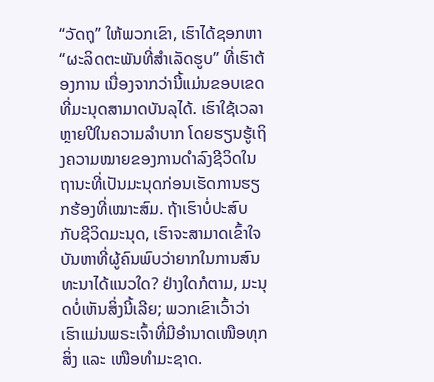“ວັດຖຸ” ໃຫ້ພວກເຂົາ, ເຮົາໄດ້ຊອກຫາ “ຜະລິດຕະພັນທີ່ສໍາເລັດຮູບ” ທີ່ເຮົາຕ້ອງການ ເນື່ອງຈາກວ່ານີ້ແມ່ນຂອບເຂດທີ່ມະນຸດສາມາດບັນລຸໄດ້. ເຮົາໃຊ້ເວລາຫຼາຍປີໃນຄວາມລໍາບາກ ໂດຍຮຽນຮູ້ເຖິງຄວາມໝາຍຂອງການດໍາລົງຊີວິດໃນຖານະທີ່ເປັນມະນຸດກ່ອນເຮັດການຮຽກຮ້ອງທີ່ເໝາະສົມ. ຖ້າເຮົາບໍ່ປະສົບກັບຊີວິດມະນຸດ, ເຮົາຈະສາມາດເຂົ້າໃຈບັນຫາທີ່ຜູ້ຄົນພົບວ່າຍາກໃນການສົນທະນາໄດ້ແນວໃດ? ຢ່າງໃດກໍຕາມ, ມະນຸດບໍ່ເຫັນສິ່ງນີ້ເລີຍ; ພວກເຂົາເວົ້າວ່າ ເຮົາແມ່ນພຣະເຈົ້າທີ່ມີອໍານາດເໜືອທຸກສິ່ງ ແລະ ເໜືອທໍາມະຊາດ.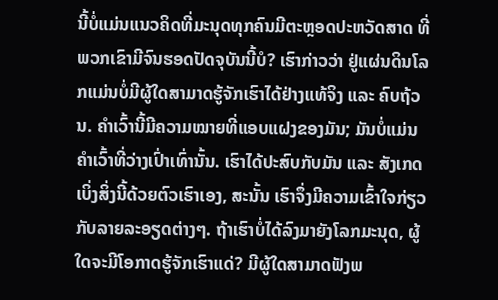ນີ້ບໍ່ແມ່ນແນວຄິດທີ່ມະນຸດທຸກຄົນມີຕະຫຼອດປະຫວັດສາດ ທີ່ພວກເຂົາມີຈົນຮອດປັດຈຸບັນນີ້ບໍ? ເຮົາກ່າວວ່າ ຢູ່ແຜ່ນດິນໂລກແມ່ນບໍ່ມີຜູ້ໃດສາມາດຮູ້ຈັກເຮົາໄດ້ຢ່າງແທ້ຈິງ ແລະ ຄົບຖ້ວນ. ຄໍາເວົ້ານີ້ມີຄວາມໝາຍທີ່ແອບແຝງຂອງມັນ; ມັນບໍ່ແມ່ນຄໍາເວົ້າທີ່ວ່າງເປົ່າເທົ່ານັ້ນ. ເຮົາໄດ້ປະສົບກັບມັນ ແລະ ສັງເກດເບິ່ງສິ່ງນີ້ດ້ວຍຕົວເຮົາເອງ, ສະນັ້ນ ເຮົາຈຶ່ງມີຄວາມເຂົ້າໃຈກ່ຽວກັບລາຍລະອຽດຕ່າງໆ. ຖ້າເຮົາບໍ່ໄດ້ລົງມາຍັງໂລກມະນຸດ, ຜູ້ໃດຈະມີໂອກາດຮູ້ຈັກເຮົາແດ່? ມີຜູ້ໃດສາມາດຟັງພ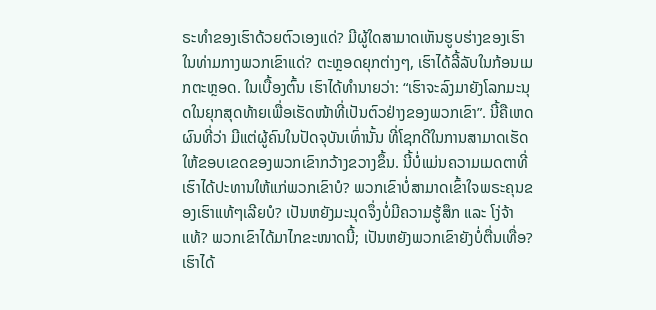ຣະທໍາຂອງເຮົາດ້ວຍຕົວເອງແດ່? ມີຜູ້ໃດສາມາດເຫັນຮູບຮ່າງຂອງເຮົາໃນທ່າມກາງພວກເຂົາແດ່? ຕະຫຼອດຍຸກຕ່າງໆ, ເຮົາໄດ້ລີ້ລັບໃນກ້ອນເມກຕະຫຼອດ. ໃນເບື້ອງຕົ້ນ ເຮົາໄດ້ທໍານາຍວ່າ: “ເຮົາຈະລົງມາຍັງໂລກມະນຸດໃນຍຸກສຸດທ້າຍເພື່ອເຮັດໜ້າທີ່ເປັນຕົວຢ່າງຂອງພວກເຂົາ”. ນີ້ຄືເຫດຜົນທີ່ວ່າ ມີແຕ່ຜູ້ຄົນໃນປັດຈຸບັນເທົ່ານັ້ນ ທີ່ໂຊກດີໃນການສາມາດເຮັດໃຫ້ຂອບເຂດຂອງພວກເຂົາກວ້າງຂວາງຂຶ້ນ. ນີ້ບໍ່ແມ່ນຄວາມເມດຕາທີ່ເຮົາໄດ້ປະທານໃຫ້ແກ່ພວກເຂົາບໍ? ພວກເຂົາບໍ່ສາມາດເຂົ້າໃຈພຣະຄຸນຂອງເຮົາແທ້ໆເລີຍບໍ? ເປັນຫຍັງມະນຸດຈຶ່ງບໍ່ມີຄວາມຮູ້ສຶກ ແລະ ໂງ່ຈ້າແທ້? ພວກເຂົາໄດ້ມາໄກຂະໜາດນີ້; ເປັນຫຍັງພວກເຂົາຍັງບໍ່ຕື່ນເທື່ອ? ເຮົາໄດ້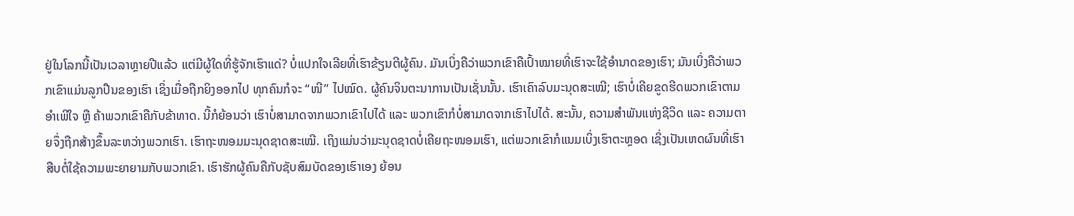ຢູ່ໃນໂລກນີ້ເປັນເວລາຫຼາຍປີແລ້ວ ແຕ່ມີຜູ້ໃດທີ່ຮູ້ຈັກເຮົາແດ່? ບໍ່ແປກໃຈເລີຍທີ່ເຮົາຂ້ຽນຕີຜູ້ຄົນ. ມັນເບິ່ງຄືວ່າພວກເຂົາຄືເປົ້າໝາຍທີ່ເຮົາຈະໃຊ້ອໍານາດຂອງເຮົາ; ມັນເບິ່ງຄືວ່າພວກເຂົາແມ່ນລູກປືນຂອງເຮົາ ເຊິ່ງເມື່ອຖືກຍິງອອກໄປ ທຸກຄົນກໍຈະ “ໜີ” ໄປໝົດ. ຜູ້ຄົນຈິນຕະນາການເປັນເຊັ່ນນັ້ນ. ເຮົາເຄົາລົບມະນຸດສະເໝີ; ເຮົາບໍ່ເຄີຍຂູດຮີດພວກເຂົາຕາມອໍາເພີໃຈ ຫຼື ຄ້າພວກເຂົາຄືກັບຂ້າທາດ. ນີ້ກໍຍ້ອນວ່າ ເຮົາບໍ່ສາມາດຈາກພວກເຂົາໄປໄດ້ ແລະ ພວກເຂົາກໍບໍ່ສາມາດຈາກເຮົາໄປໄດ້. ສະນັ້ນ, ຄວາມສໍາພັນແຫ່ງຊີວິດ ແລະ ຄວາມຕາຍຈຶ່ງຖືກສ້າງຂຶ້ນລະຫວ່າງພວກເຮົາ. ເຮົາຖະໜອມມະນຸດຊາດສະເໝີ. ເຖິງແມ່ນວ່າມະນຸດຊາດບໍ່ເຄີຍຖະໜອມເຮົາ, ແຕ່ພວກເຂົາກໍແນມເບິ່ງເຮົາຕະຫຼອດ ເຊິ່ງເປັນເຫດຜົນທີ່ເຮົາສືບຕໍ່ໃຊ້ຄວາມພະຍາຍາມກັບພວກເຂົາ. ເຮົາຮັກຜູ້ຄົນຄືກັບຊັບສົມບັດຂອງເຮົາເອງ ຍ້ອນ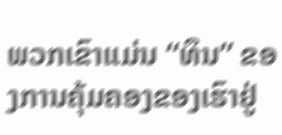ພວກເຂົາແມ່ນ “ທຶນ” ຂອງການຄຸ້ມຄອງຂອງເຮົາຢູ່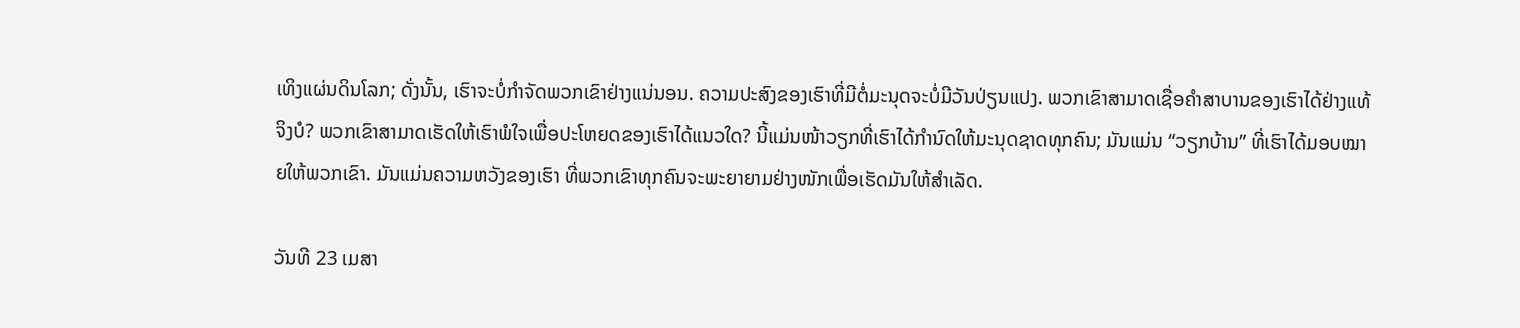ເທິງແຜ່ນດິນໂລກ; ດັ່ງນັ້ນ, ເຮົາຈະບໍ່ກໍາຈັດພວກເຂົາຢ່າງແນ່ນອນ. ຄວາມປະສົງຂອງເຮົາທີ່ມີຕໍ່ມະນຸດຈະບໍ່ມີວັນປ່ຽນແປງ. ພວກເຂົາສາມາດເຊື່ອຄໍາສາບານຂອງເຮົາໄດ້ຢ່າງແທ້ຈິງບໍ? ພວກເຂົາສາມາດເຮັດໃຫ້ເຮົາພໍໃຈເພື່ອປະໂຫຍດຂອງເຮົາໄດ້ແນວໃດ? ນີ້ແມ່ນໜ້າວຽກທີ່ເຮົາໄດ້ກໍານົດໃຫ້ມະນຸດຊາດທຸກຄົນ; ມັນແມ່ນ “ວຽກບ້ານ” ທີ່ເຮົາໄດ້ມອບໝາຍໃຫ້ພວກເຂົາ. ມັນແມ່ນຄວາມຫວັງຂອງເຮົາ ທີ່ພວກເຂົາທຸກຄົນຈະພະຍາຍາມຢ່າງໜັກເພື່ອເຮັດມັນໃຫ້ສໍາເລັດ.

ວັນທີ 23 ເມສາ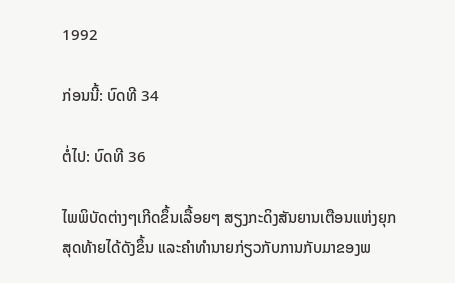1992

ກ່ອນນີ້: ບົດທີ 34

ຕໍ່ໄປ: ບົດທີ 36

ໄພພິບັດຕ່າງໆເກີດຂຶ້ນເລື້ອຍໆ ສຽງກະດິງສັນຍານເຕືອນແຫ່ງຍຸກສຸດທ້າຍໄດ້ດັງຂຶ້ນ ແລະຄໍາທໍານາຍກ່ຽວກັບການກັບມາຂອງພ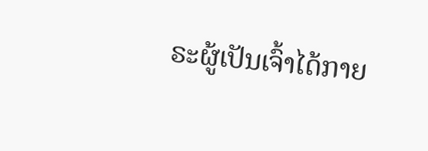ຣະຜູ້ເປັນເຈົ້າໄດ້ກາຍ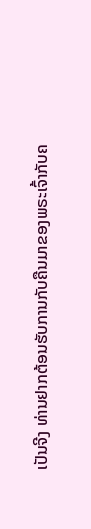ເປັນຈີງ ທ່ານຢາກຕ້ອນຮັບການກັບຄືນມາຂອງພຣະເຈົ້າກັບຄ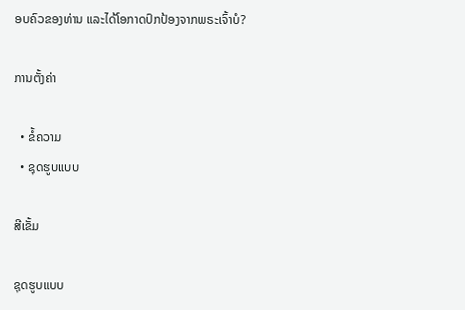ອບຄົວຂອງທ່ານ ແລະໄດ້ໂອກາດປົກປ້ອງຈາກພຣະເຈົ້າບໍ?

ການຕັ້ງຄ່າ

  • ຂໍ້ຄວາມ
  • ຊຸດຮູບແບບ

ສີເຂັ້ມ

ຊຸດຮູບແບບ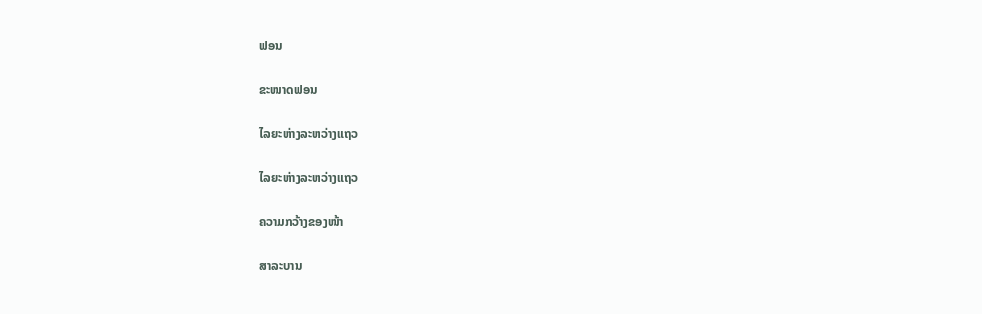ຟອນ

ຂະໜາດຟອນ

ໄລຍະຫ່າງລະຫວ່າງແຖວ

ໄລຍະຫ່າງລະຫວ່າງແຖວ

ຄວາມກວ້າງຂອງໜ້າ

ສາລະບານ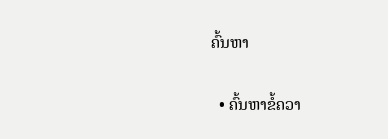ຄົ້ນຫາ

  • ຄົ້ນຫາຂໍ້ຄວາ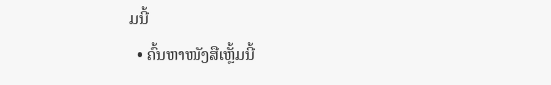ມນີ້
  • ຄົ້ນຫາໜັງສືເຫຼັ້ມນີ້